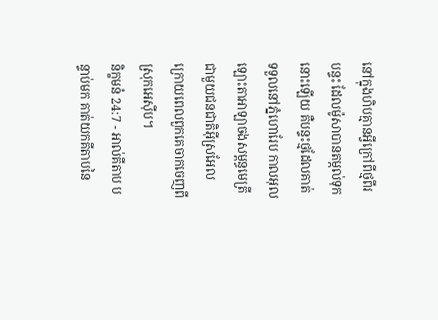នៅក្នុងហិបគ្មានអ្វីក្រៅពីថ្មពីរបន្ទះ ដែលម៉ូសាបានតម្កល់ទុកនោះឡើយ គឺបន្ទះថ្មដែលគាត់ទទួលនៅភ្នំហោរែប កាលអុលឡោះតាអាឡាចងសម្ពន្ធមេត្រីជាមួយជនជាតិអ៊ីស្រអែល ក្រោយពេលពួកគេចាកចេញពីស្រុកអេស៊ីប។
និក្ខមនំ 24:7 - អាល់គីតាប បន្ទាប់មក គាត់យកគីតាបនៃ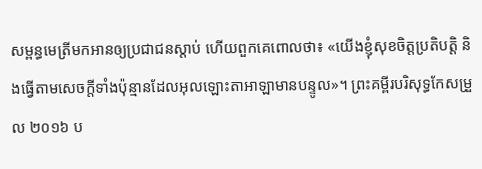សម្ពន្ធមេត្រីមកអានឲ្យប្រជាជនស្តាប់ ហើយពួកគេពោលថា៖ «យើងខ្ញុំសុខចិត្តប្រតិបត្តិ និងធ្វើតាមសេចក្តីទាំងប៉ុន្មានដែលអុលឡោះតាអាឡាមានបន្ទូល»។ ព្រះគម្ពីរបរិសុទ្ធកែសម្រួល ២០១៦ ប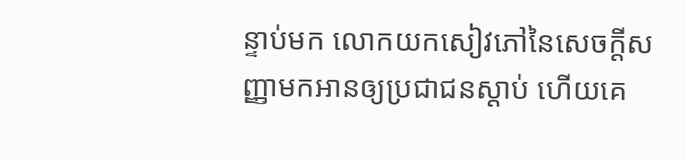ន្ទាប់មក លោកយកសៀវភៅនៃសេចក្ដីសញ្ញាមកអានឲ្យប្រជាជនស្តាប់ ហើយគេ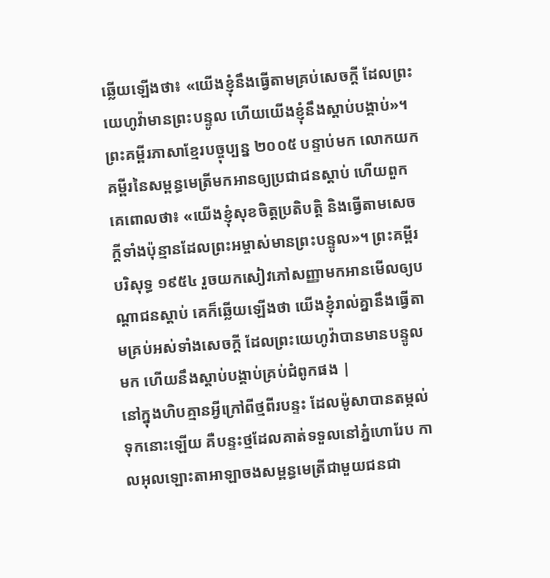ឆ្លើយឡើងថា៖ «យើងខ្ញុំនឹងធ្វើតាមគ្រប់សេចក្ដី ដែលព្រះយេហូវ៉ាមានព្រះបន្ទូល ហើយយើងខ្ញុំនឹងស្តាប់បង្គាប់»។ ព្រះគម្ពីរភាសាខ្មែរបច្ចុប្បន្ន ២០០៥ បន្ទាប់មក លោកយកគម្ពីរនៃសម្ពន្ធមេត្រីមកអានឲ្យប្រជាជនស្ដាប់ ហើយពួកគេពោលថា៖ «យើងខ្ញុំសុខចិត្តប្រតិបត្តិ និងធ្វើតាមសេចក្ដីទាំងប៉ុន្មានដែលព្រះអម្ចាស់មានព្រះបន្ទូល»។ ព្រះគម្ពីរបរិសុទ្ធ ១៩៥៤ រួចយកសៀវភៅសញ្ញាមកអានមើលឲ្យបណ្តាជនស្តាប់ គេក៏ឆ្លើយឡើងថា យើងខ្ញុំរាល់គ្នានឹងធ្វើតាមគ្រប់អស់ទាំងសេចក្ដី ដែលព្រះយេហូវ៉ាបានមានបន្ទូលមក ហើយនឹងស្តាប់បង្គាប់គ្រប់ជំពូកផង |
នៅក្នុងហិបគ្មានអ្វីក្រៅពីថ្មពីរបន្ទះ ដែលម៉ូសាបានតម្កល់ទុកនោះឡើយ គឺបន្ទះថ្មដែលគាត់ទទួលនៅភ្នំហោរែប កាលអុលឡោះតាអាឡាចងសម្ពន្ធមេត្រីជាមួយជនជា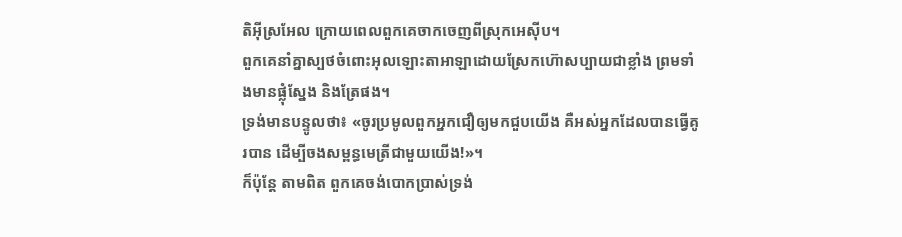តិអ៊ីស្រអែល ក្រោយពេលពួកគេចាកចេញពីស្រុកអេស៊ីប។
ពួកគេនាំគ្នាស្បថចំពោះអុលឡោះតាអាឡាដោយស្រែកហ៊ោសប្បាយជាខ្លាំង ព្រមទាំងមានផ្លុំស្នែង និងត្រែផង។
ទ្រង់មានបន្ទូលថា៖ «ចូរប្រមូលពួកអ្នកជឿឲ្យមកជួបយើង គឺអស់អ្នកដែលបានធ្វើគូរបាន ដើម្បីចងសម្ពន្ធមេត្រីជាមួយយើង!»។
ក៏ប៉ុន្តែ តាមពិត ពួកគេចង់បោកប្រាស់ទ្រង់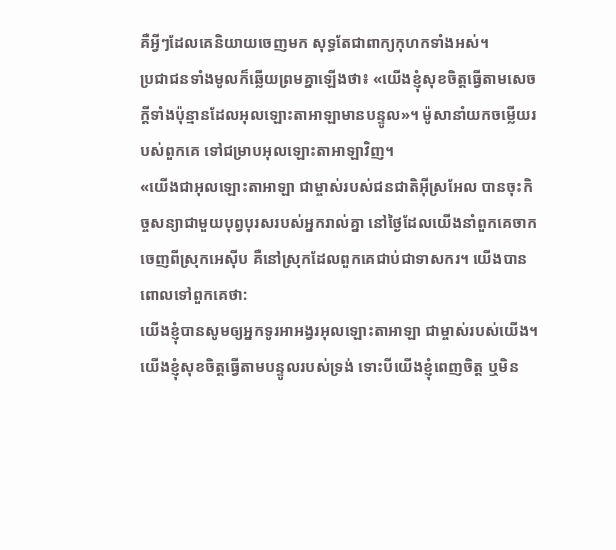គឺអ្វីៗដែលគេនិយាយចេញមក សុទ្ធតែជាពាក្យកុហកទាំងអស់។
ប្រជាជនទាំងមូលក៏ឆ្លើយព្រមគ្នាឡើងថា៖ «យើងខ្ញុំសុខចិត្តធ្វើតាមសេចក្តីទាំងប៉ុន្មានដែលអុលឡោះតាអាឡាមានបន្ទូល»។ ម៉ូសានាំយកចម្លើយរបស់ពួកគេ ទៅជម្រាបអុលឡោះតាអាឡាវិញ។
«យើងជាអុលឡោះតាអាឡា ជាម្ចាស់របស់ជនជាតិអ៊ីស្រអែល បានចុះកិច្ចសន្យាជាមួយបុព្វបុរសរបស់អ្នករាល់គ្នា នៅថ្ងៃដែលយើងនាំពួកគេចាកចេញពីស្រុកអេស៊ីប គឺនៅស្រុកដែលពួកគេជាប់ជាទាសករ។ យើងបានពោលទៅពួកគេថា:
យើងខ្ញុំបានសូមឲ្យអ្នកទូរអាអង្វរអុលឡោះតាអាឡា ជាម្ចាស់របស់យើង។ យើងខ្ញុំសុខចិត្តធ្វើតាមបន្ទូលរបស់ទ្រង់ ទោះបីយើងខ្ញុំពេញចិត្ត ឬមិន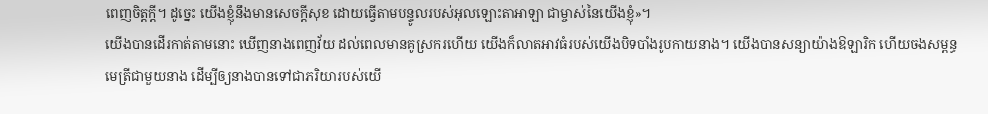ពេញចិត្តក្ដី។ ដូច្នេះ យើងខ្ញុំនឹងមានសេចក្ដីសុខ ដោយធ្វើតាមបន្ទូលរបស់អុលឡោះតាអាឡា ជាម្ចាស់នៃយើងខ្ញុំ»។
យើងបានដើរកាត់តាមនោះ ឃើញនាងពេញវ័យ ដល់ពេលមានគូស្រករហើយ យើងក៏លាតអាវធំរបស់យើងបិទបាំងរូបកាយនាង។ យើងបានសន្យាយ៉ាងឱឡារិក ហើយចងសម្ពន្ធមេត្រីជាមួយនាង ដើម្បីឲ្យនាងបានទៅជាភរិយារបស់យើ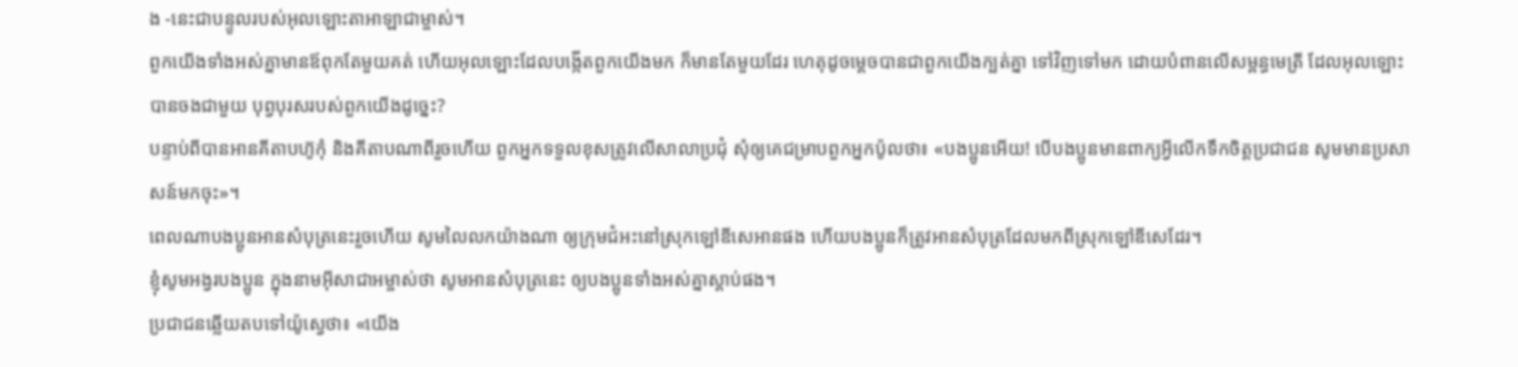ង -នេះជាបន្ទូលរបស់អុលឡោះតាអាឡាជាម្ចាស់។
ពួកយើងទាំងអស់គ្នាមានឪពុកតែមួយគត់ ហើយអុលឡោះដែលបង្កើតពួកយើងមក ក៏មានតែមួយដែរ ហេតុដូចម្ដេចបានជាពួកយើងក្បត់គ្នា ទៅវិញទៅមក ដោយបំពានលើសម្ពន្ធមេត្រី ដែលអុលឡោះបានចងជាមួយ បុព្វបុរសរបស់ពួកយើងដូច្នេះ?
បន្ទាប់ពីបានអានគីតាបហ៊ូកុំ និងគីតាបណាពីរួចហើយ ពួកអ្នកទទួលខុសត្រូវលើសាលាប្រជុំ សុំឲ្យគេជម្រាបពួកអ្នកប៉ូលថា៖ «បងប្អូនអើយ! បើបងប្អូនមានពាក្យអ្វីលើកទឹកចិត្ដប្រជាជន សូមមានប្រសាសន៍មកចុះ»។
ពេលណាបងប្អូនអានសំបុត្រនេះរួចហើយ សូមលៃលកយ៉ាងណា ឲ្យក្រុមជំអះនៅស្រុកឡៅឌីសេអានផង ហើយបងប្អូនក៏ត្រូវអានសំបុត្រដែលមកពីស្រុកឡៅឌីសេដែរ។
ខ្ញុំសូមអង្វរបងប្អូន ក្នុងនាមអ៊ីសាជាអម្ចាស់ថា សូមអានសំបុត្រនេះ ឲ្យបងប្អូនទាំងអស់គ្នាស្ដាប់ផង។
ប្រជាជនឆ្លើយតបទៅយ៉ូស្វេថា៖ «យើង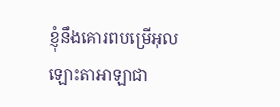ខ្ញុំនឹងគោរពបម្រើអុលឡោះតាអាឡាជា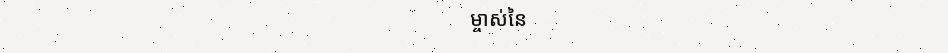ម្ចាស់នៃ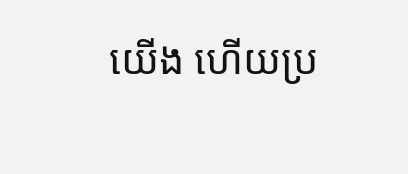យើង ហើយប្រ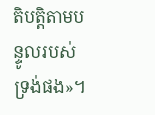តិបត្តិតាមបន្ទូលរបស់ទ្រង់ផង»។